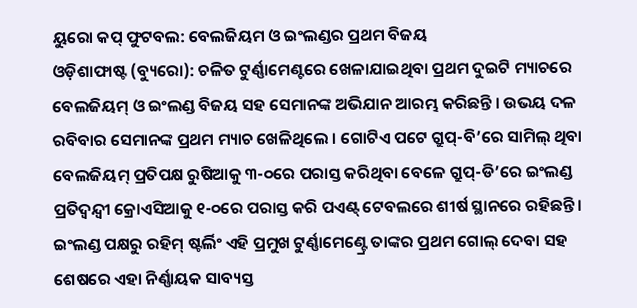ୟୁରୋ କପ୍ ଫୁଟବଲ: ବେଲଜିୟମ ଓ ଇଂଲଣ୍ଡର ପ୍ରଥମ ବିଜୟ
ଓଡ଼ିଶାଫାଷ୍ଟ (ବ୍ୟୁରୋ): ଚଳିତ ଟୁର୍ଣ୍ଣାମେଣ୍ଟରେ ଖେଳାଯାଇଥିବା ପ୍ରଥମ ଦୁଇଟି ମ୍ୟାଚରେ ବେଲଜିୟମ୍ ଓ ଇଂଲଣ୍ଡ ବିଜୟ ସହ ସେମାନଙ୍କ ଅଭିଯାନ ଆରମ୍ଭ କରିଛନ୍ତି । ଉଭୟ ଦଳ ରବିବାର ସେମାନଙ୍କ ପ୍ରଥମ ମ୍ୟାଚ ଖେଳିଥିଲେ । ଗୋଟିଏ ପଟେ ଗ୍ରୁପ୍-ବି’ରେ ସାମିଲ୍ ଥିବା ବେଲଜିୟମ୍ ପ୍ରତିପକ୍ଷ ରୁଷିଆକୁ ୩-୦ରେ ପରାସ୍ତ କରିଥିବା ବେଳେ ଗ୍ରୁପ୍-ଡି’ରେ ଇଂଲଣ୍ଡ ପ୍ରତିଦ୍ୱନ୍ଦ୍ୱୀ କ୍ରୋଏସିଆକୁ ୧-୦ରେ ପରାସ୍ତ କରି ପଏଣ୍ଟ୍ ଟେବଲରେ ଶୀର୍ଷ ସ୍ଥାନରେ ରହିଛନ୍ତି । ଇଂଲଣ୍ଡ ପକ୍ଷରୁ ରହିମ୍ ଷ୍ଟର୍ଲିଂ ଏହି ପ୍ରମୁଖ ଟୁର୍ଣ୍ଣାମେଣ୍ଟ୍ରେ ତାଙ୍କର ପ୍ରଥମ ଗୋଲ୍ ଦେବା ସହ ଶେଷରେ ଏହା ନିର୍ଣ୍ଣାୟକ ସାବ୍ୟସ୍ତ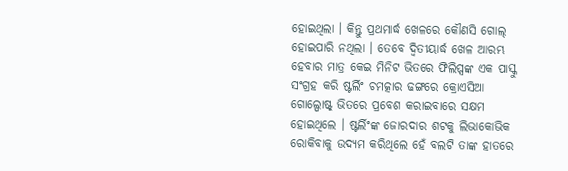ହୋଇଥିଲା । କିନ୍ତୁ ପ୍ରଥମାର୍ଦ୍ଧ ଖେଳରେ କୌଣସି ଗୋଲ୍ ହୋଇପାରି ନଥିଲା । ତେବେ ଦ୍ୱିତୀୟାର୍ଦ୍ଧ ଖେଳ ଆରମ୍ଭ ହେବାର ମାତ୍ର କେଇ ମିନିଟ ଭିତରେ ଫିଲିପ୍ସଙ୍କ ଏକ ପାସ୍କୁ ସଂଗ୍ରହ କରି ଷ୍ଟର୍ଲିଂ ଚମତ୍କାର ଢଙ୍ଗରେ କ୍ରୋଏସିଆ ଗୋଲ୍ପୋଷ୍ଟ୍ ଭିତରେ ପ୍ରବେଶ କରାଇବାରେ ସକ୍ଷମ ହୋଇଥିଲେ । ଷ୍ଟର୍ଲିଂଙ୍କ ଜୋରଦାର ଶଟକୁ ଲିଭାକୋଭିକ ରୋକିବାକୁ ଉଦ୍ୟମ କରିଥିଲେ ହେଁ ବଲଟି ତାଙ୍କ ହାତରେ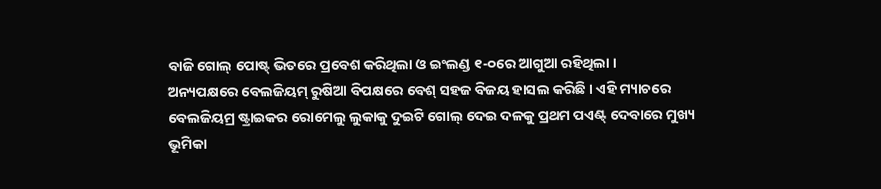ବାଜି ଗୋଲ୍ ପୋଷ୍ଟ୍ ଭିତରେ ପ୍ରବେଶ କରିଥିଲା ଓ ଇଂଲଣ୍ଡ ୧-୦ରେ ଆଗୁଆ ରହିଥିଲା ।
ଅନ୍ୟପକ୍ଷରେ ବେଲଜିୟମ୍ ରୁଷିଆ ବିପକ୍ଷରେ ବେଶ୍ ସହଜ ବିଜୟ ହାସଲ କରିଛି । ଏହି ମ୍ୟାଚରେ ବେଲଜିୟମ୍ର ଷ୍ଟ୍ରାଇକର ରୋମେଲୁ ଲୁକାକୁ ଦୁଇଟି ଗୋଲ୍ ଦେଇ ଦଳକୁ ପ୍ରଥମ ପଏଣ୍ଟ୍ ଦେବାରେ ମୁଖ୍ୟ ଭୂମିକା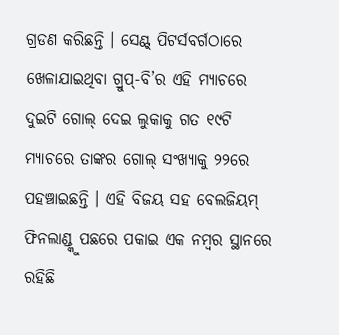ଗ୍ରଡଣ କରିଛନ୍ତି । ସେଣ୍ଟ୍ ପିଟର୍ସବର୍ଗଠାରେ ଖେଳାଯାଇଥିବା ଗ୍ରୁପ୍-ବି’ର ଏହି ମ୍ୟାଚରେ ଦୁଇଟି ଗୋଲ୍ ଦେଇ ଲୁକାକୁ ଗତ ୧୯ଟି ମ୍ୟାଚରେ ତାଙ୍କର ଗୋଲ୍ ସଂଖ୍ୟାକୁ ୨୨ରେ ପହଞ୍ଚାଇଛନ୍ତି । ଏହି ବିଜୟ ସହ ବେଲଜିୟମ୍ ଫିନଲାଣ୍ଡ୍କୁ ପଛରେ ପକାଇ ଏକ ନମ୍ବର ସ୍ଥାନରେ ରହିଛି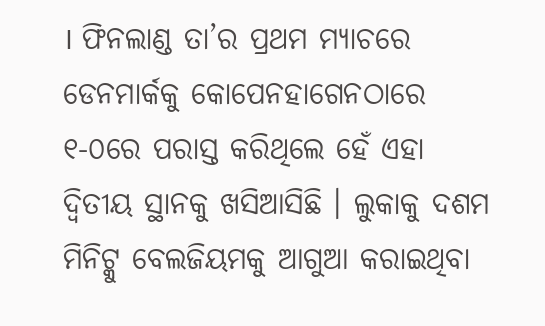। ଫିନଲାଣ୍ଡ ତା’ର ପ୍ରଥମ ମ୍ୟାଚରେ ଡେନମାର୍କକୁ କୋପେନହାଗେନଠାରେ ୧-୦ରେ ପରାସ୍ତ କରିଥିଲେ ହେଁ ଏହା ଦ୍ୱିତୀୟ ସ୍ଥାନକୁ ଖସିଆସିଛି । ଲୁକାକୁ ଦଶମ ମିନିଟ୍କୁ ବେଲଜିୟମକୁ ଆଗୁଆ କରାଇଥିବା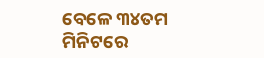ବେଳେ ୩୪ତମ ମିନିଟରେ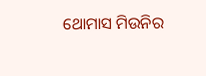ଥୋମାସ ମିଉନିର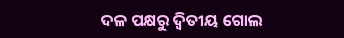ଦଳ ପକ୍ଷରୁ ଦ୍ୱିତୀୟ ଗୋଲ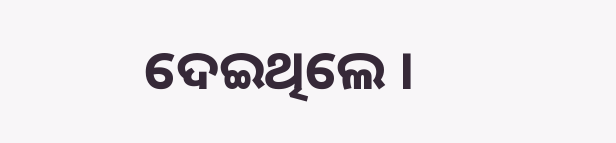ଦେଇଥିଲେ ।